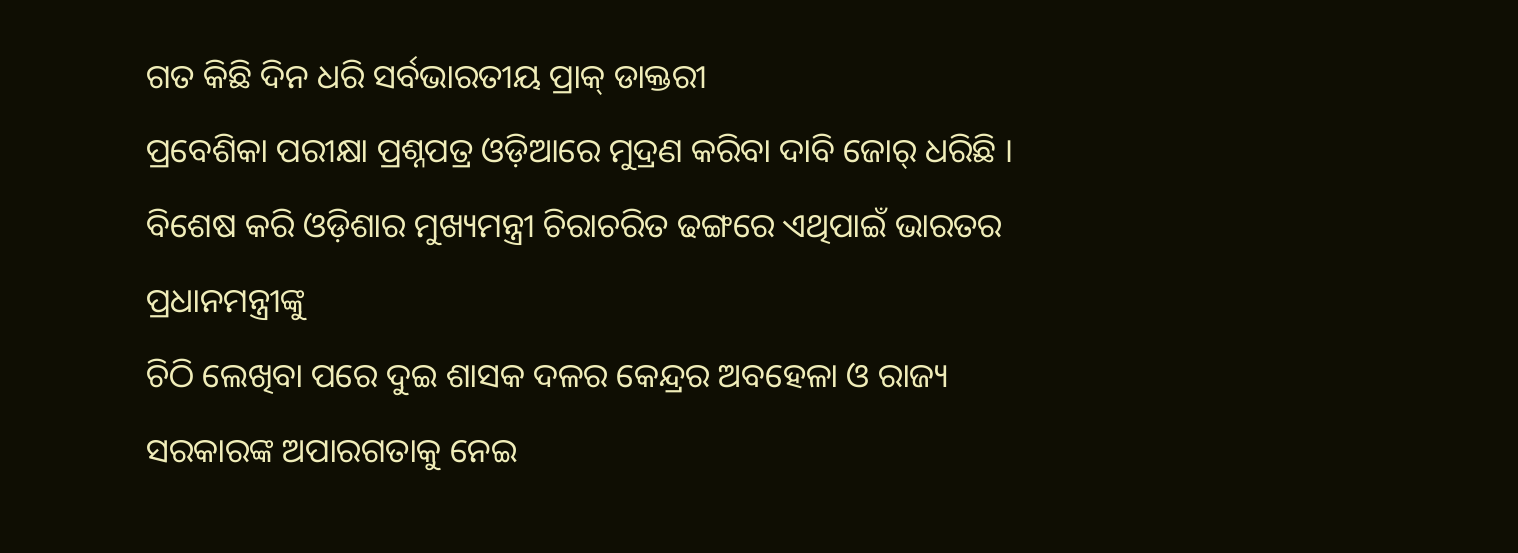ଗତ କିଛି ଦିନ ଧରି ସର୍ବଭାରତୀୟ ପ୍ରାକ୍ ଡାକ୍ତରୀ
ପ୍ରବେଶିକା ପରୀକ୍ଷା ପ୍ରଶ୍ନପତ୍ର ଓଡ଼ିଆରେ ମୁଦ୍ରଣ କରିବା ଦାବି ଜୋର୍ ଧରିଛି । ବିଶେଷ କରି ଓଡ଼ିଶାର ମୁଖ୍ୟମନ୍ତ୍ରୀ ଚିରାଚରିତ ଢଙ୍ଗରେ ଏଥିପାଇଁ ଭାରତର ପ୍ରଧାନମନ୍ତ୍ରୀଙ୍କୁ
ଚିଠି ଲେଖିବା ପରେ ଦୁଇ ଶାସକ ଦଳର କେନ୍ଦ୍ରର ଅବହେଳା ଓ ରାଜ୍ୟ ସରକାରଙ୍କ ଅପାରଗତାକୁ ନେଇ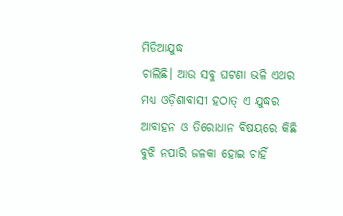ମିଡିଆଯୁଦ୍ଧ
ଚାଲିଛି। ଆଉ ସବୁ ଘଟଣା ଭଳି ଏଥର ମଧ୍ୟ ଓଡ଼ିଶାବାସୀ ହଠାତ୍ ଏ ଯୁଦ୍ଧର
ଆବାହନ ଓ ତିରୋଧାନ ବିଷୟରେ କିଛି ବୁଝି ନପାରି ଜଳକା ହୋଇ ଚାହିଁ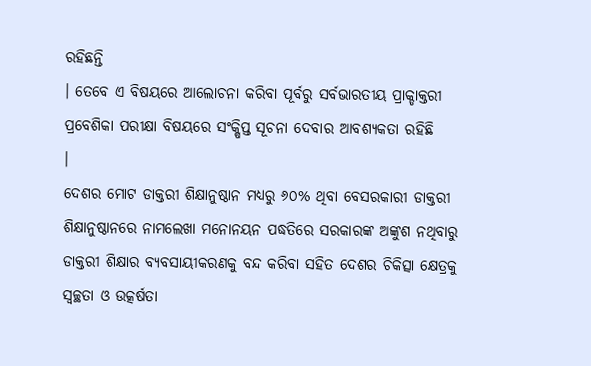ରହିଛନ୍ତି
। ତେବେ ଏ ବିଷୟରେ ଆଲୋଚନା କରିବା ପୂର୍ବରୁ ସର୍ବଭାରତୀୟ ପ୍ରାକ୍ଡାକ୍ତରୀ
ପ୍ରବେଶିକା ପରୀକ୍ଷା ବିଷୟରେ ସଂକ୍ଷିପ୍ତ ସୂଚନା ଦେବାର ଆବଶ୍ୟକତା ରହିଛି
।
ଦେଶର ମୋଟ ଡାକ୍ତରୀ ଶିକ୍ଷାନୁଷ୍ଠାନ ମଧ୍ୟରୁ ୬୦% ଥିବା ବେସରକାରୀ ଡାକ୍ତରୀ ଶିକ୍ଷାନୁଷ୍ଠାନରେ ନାମଲେଖା ମନୋନୟନ ପଦ୍ଧତିରେ ସରକାରଙ୍କ ଅଙ୍କୁଶ ନଥିବାରୁ ଡାକ୍ତରୀ ଶିକ୍ଷାର ବ୍ୟବସାୟୀକରଣକୁ ବନ୍ଦ କରିବା ସହିତ ଦେଶର ଚିକିତ୍ସା କ୍ଷେତ୍ରକୁ ସ୍ୱଚ୍ଛତା ଓ ଉତ୍କର୍ଷତା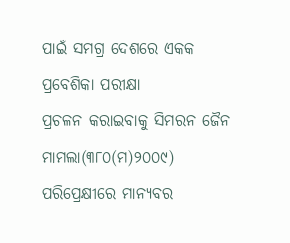ପାଇଁ ସମଗ୍ର ଦେଶରେ ଏକକ ପ୍ରବେଶିକା ପରୀକ୍ଷା
ପ୍ରଚଳନ କରାଇବାକୁ ସିମରନ ଜୈନ ମାମଲା(୩୮୦(ମ)୨୦୦୯) ପରିପ୍ରେକ୍ଷୀରେ ମାନ୍ୟବର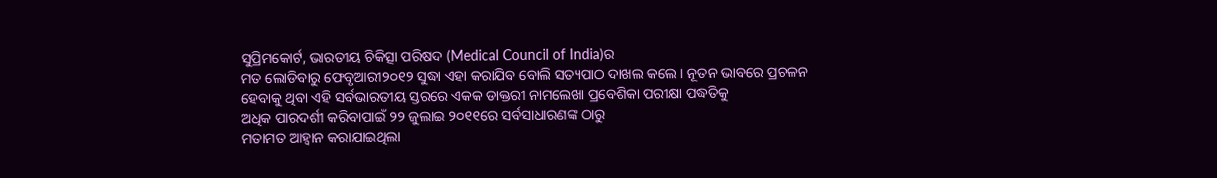ସୁପ୍ରିମକୋର୍ଟ, ଭାରତୀୟ ଚିକିତ୍ସା ପରିଷଦ (Medical Council of India)ର
ମତ ଲୋଡିବାରୁ ଫେବୃଆରୀ୨୦୧୨ ସୁଦ୍ଧା ଏହା କରାଯିବ ବୋଲି ସତ୍ୟପାଠ ଦାଖଲ କଲେ । ନୂତନ ଭାବରେ ପ୍ରଚଳନ
ହେବାକୁ ଥିବା ଏହି ସର୍ବଭାରତୀୟ ସ୍ତରରେ ଏକକ ଡାକ୍ତରୀ ନାମଲେଖା ପ୍ରବେଶିକା ପରୀକ୍ଷା ପଦ୍ଧତିକୁ
ଅଧିକ ପାରଦର୍ଶୀ କରିବାପାଇଁ ୨୨ ଜୁଲାଇ ୨୦୧୧ରେ ସର୍ବସାଧାରଣଙ୍କ ଠାରୁ
ମତାମତ ଆହ୍ୱାନ କରାଯାଇଥିଲା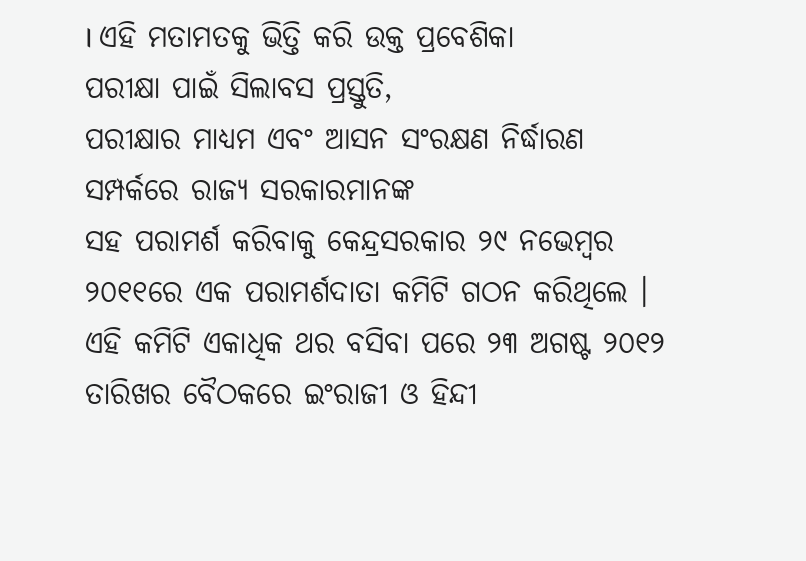। ଏହି ମତାମତକୁ ଭିତ୍ତି କରି ଉକ୍ତ ପ୍ରବେଶିକା
ପରୀକ୍ଷା ପାଇଁ ସିଲାବସ ପ୍ରସ୍ତୁତି,
ପରୀକ୍ଷାର ମାଧ୍ୟମ ଏବଂ ଆସନ ସଂରକ୍ଷଣ ନିର୍ଦ୍ଧାରଣ ସମ୍ପର୍କରେ ରାଜ୍ୟ ସରକାରମାନଙ୍କ
ସହ ପରାମର୍ଶ କରିବାକୁ କେନ୍ଦ୍ରସରକାର ୨୯ ନଭେମ୍ବର ୨୦୧୧ରେ ଏକ ପରାମର୍ଶଦାତା କମିଟି ଗଠନ କରିଥିଲେ ।
ଏହି କମିଟି ଏକାଧିକ ଥର ବସିବା ପରେ ୨୩ ଅଗଷ୍ଟ ୨୦୧୨ ତାରିଖର ବୈଠକରେ ଇଂରାଜୀ ଓ ହିନ୍ଦୀ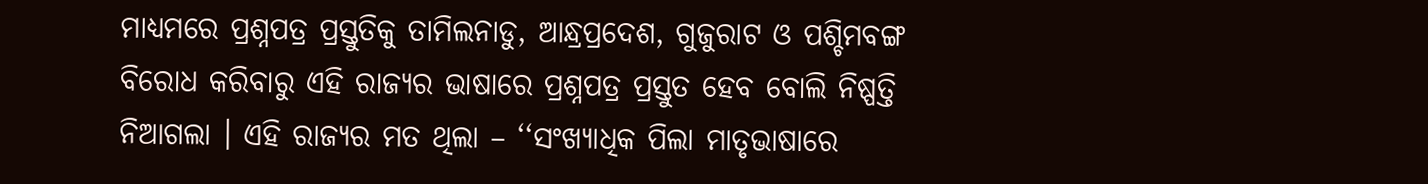ମାଧ୍ୟମରେ ପ୍ରଶ୍ନପତ୍ର ପ୍ରସ୍ତୁତିକୁ ତାମିଲନାଡୁ, ଆନ୍ଧ୍ରପ୍ରଦେଶ, ଗୁଜୁରାଟ ଓ ପଶ୍ଚିମବଙ୍ଗ ବିରୋଧ କରିବାରୁ ଏହି ରାଜ୍ୟର ଭାଷାରେ ପ୍ରଶ୍ନପତ୍ର ପ୍ରସ୍ତୁତ ହେବ ବୋଲି ନିଷ୍ପତ୍ତି ନିଆଗଲା । ଏହି ରାଜ୍ୟର ମତ ଥିଲା – ‘‘ସଂଖ୍ୟାଧିକ ପିଲା ମାତୃଭାଷାରେ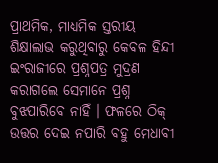ପ୍ରାଥମିକ, ମାଧ୍ୟମିକ ସ୍ତରୀୟ ଶିକ୍ଷାଲାଭ କରୁଥିବାରୁ କେବଳ ହିନ୍ଦୀ ଇଂରାଜୀରେ ପ୍ରଶ୍ନପତ୍ର ମୁଦ୍ରଣ କରାଗଲେ ସେମାନେ ପ୍ରଶ୍ନ ବୁଝପାରିବେ ନାହିଁ । ଫଳରେ ଠିକ୍ ଉତ୍ତର ଦେଇ ନପାରି ବହୁ ମେଧାବୀ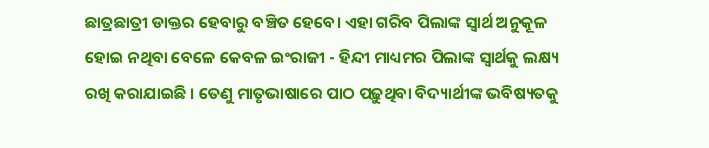ଛାତ୍ରଛାତ୍ରୀ ଡାକ୍ତର ହେବାରୁ ବଞ୍ଚିତ ହେବେ। ଏହା ଗରିବ ପିଲାଙ୍କ ସ୍ଵାର୍ଥ ଅନୁକୂଳ ହୋଇ ନଥିବା ବେଳେ କେବଳ ଇଂରାଜୀ - ହିନ୍ଦୀ ମାଧ୍ୟମର ପିଲାଙ୍କ ସ୍ଵାର୍ଥକୁ ଲକ୍ଷ୍ୟ ରଖି କରାଯାଇଛି । ତେଣୁ ମାତୃଭାଷାରେ ପାଠ ପଢ଼ୁଥିବା ବିଦ୍ୟାର୍ଥୀଙ୍କ ଭବିଷ୍ୟତକୁ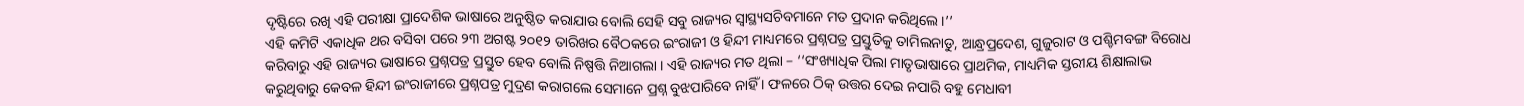ଦୃଷ୍ଟିରେ ରଖି ଏହି ପରୀକ୍ଷା ପ୍ରାଦେଶିକ ଭାଷାରେ ଅନୁଷ୍ଠିତ କରାଯାଉ ବୋଲି ସେହି ସବୁ ରାଜ୍ୟର ସ୍ଵାସ୍ଥ୍ୟସଚିବମାନେ ମତ ପ୍ରଦାନ କରିଥିଲେ।’’
ଏହି କମିଟି ଏକାଧିକ ଥର ବସିବା ପରେ ୨୩ ଅଗଷ୍ଟ ୨୦୧୨ ତାରିଖର ବୈଠକରେ ଇଂରାଜୀ ଓ ହିନ୍ଦୀ ମାଧ୍ୟମରେ ପ୍ରଶ୍ନପତ୍ର ପ୍ରସ୍ତୁତିକୁ ତାମିଲନାଡୁ, ଆନ୍ଧ୍ରପ୍ରଦେଶ, ଗୁଜୁରାଟ ଓ ପଶ୍ଚିମବଙ୍ଗ ବିରୋଧ କରିବାରୁ ଏହି ରାଜ୍ୟର ଭାଷାରେ ପ୍ରଶ୍ନପତ୍ର ପ୍ରସ୍ତୁତ ହେବ ବୋଲି ନିଷ୍ପତ୍ତି ନିଆଗଲା । ଏହି ରାଜ୍ୟର ମତ ଥିଲା – ‘‘ସଂଖ୍ୟାଧିକ ପିଲା ମାତୃଭାଷାରେ ପ୍ରାଥମିକ, ମାଧ୍ୟମିକ ସ୍ତରୀୟ ଶିକ୍ଷାଲାଭ କରୁଥିବାରୁ କେବଳ ହିନ୍ଦୀ ଇଂରାଜୀରେ ପ୍ରଶ୍ନପତ୍ର ମୁଦ୍ରଣ କରାଗଲେ ସେମାନେ ପ୍ରଶ୍ନ ବୁଝପାରିବେ ନାହିଁ । ଫଳରେ ଠିକ୍ ଉତ୍ତର ଦେଇ ନପାରି ବହୁ ମେଧାବୀ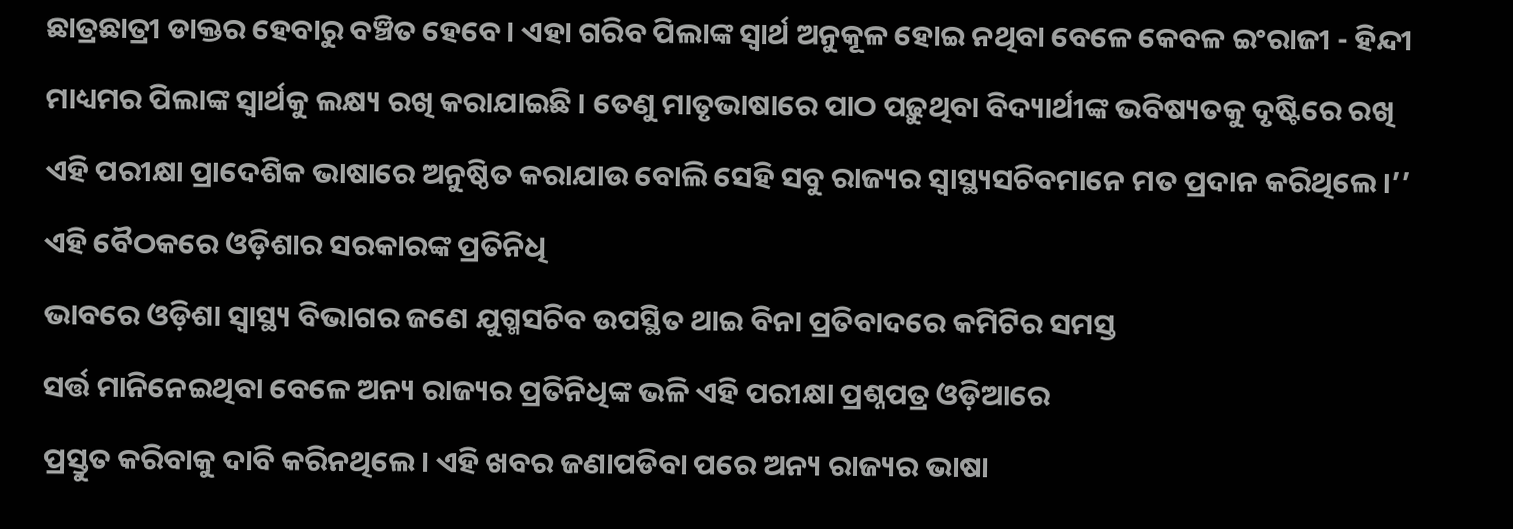ଛାତ୍ରଛାତ୍ରୀ ଡାକ୍ତର ହେବାରୁ ବଞ୍ଚିତ ହେବେ। ଏହା ଗରିବ ପିଲାଙ୍କ ସ୍ଵାର୍ଥ ଅନୁକୂଳ ହୋଇ ନଥିବା ବେଳେ କେବଳ ଇଂରାଜୀ - ହିନ୍ଦୀ ମାଧ୍ୟମର ପିଲାଙ୍କ ସ୍ଵାର୍ଥକୁ ଲକ୍ଷ୍ୟ ରଖି କରାଯାଇଛି । ତେଣୁ ମାତୃଭାଷାରେ ପାଠ ପଢ଼ୁଥିବା ବିଦ୍ୟାର୍ଥୀଙ୍କ ଭବିଷ୍ୟତକୁ ଦୃଷ୍ଟିରେ ରଖି ଏହି ପରୀକ୍ଷା ପ୍ରାଦେଶିକ ଭାଷାରେ ଅନୁଷ୍ଠିତ କରାଯାଉ ବୋଲି ସେହି ସବୁ ରାଜ୍ୟର ସ୍ଵାସ୍ଥ୍ୟସଚିବମାନେ ମତ ପ୍ରଦାନ କରିଥିଲେ।’’
ଏହି ବୈଠକରେ ଓଡ଼ିଶାର ସରକାରଙ୍କ ପ୍ରତିନିଧି
ଭାବରେ ଓଡ଼ିଶା ସ୍ୱାସ୍ଥ୍ୟ ବିଭାଗର ଜଣେ ଯୁଗ୍ମସଚିବ ଉପସ୍ଥିତ ଥାଇ ବିନା ପ୍ରତିବାଦରେ କମିଟିର ସମସ୍ତ
ସର୍ତ୍ତ ମାନିନେଇଥିବା ବେଳେ ଅନ୍ୟ ରାଜ୍ୟର ପ୍ରତିନିଧିଙ୍କ ଭଳି ଏହି ପରୀକ୍ଷା ପ୍ରଶ୍ନପତ୍ର ଓଡ଼ିଆରେ
ପ୍ରସ୍ତୁତ କରିବାକୁ ଦାବି କରିନଥିଲେ। ଏହି ଖବର ଜଣାପଡିବା ପରେ ଅନ୍ୟ ରାଜ୍ୟର ଭାଷା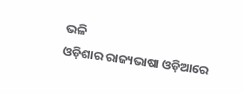ଭଳି
ଓଡ଼ିଶାର ରାଜ୍ୟଭାଷା ଓଡ଼ିଆରେ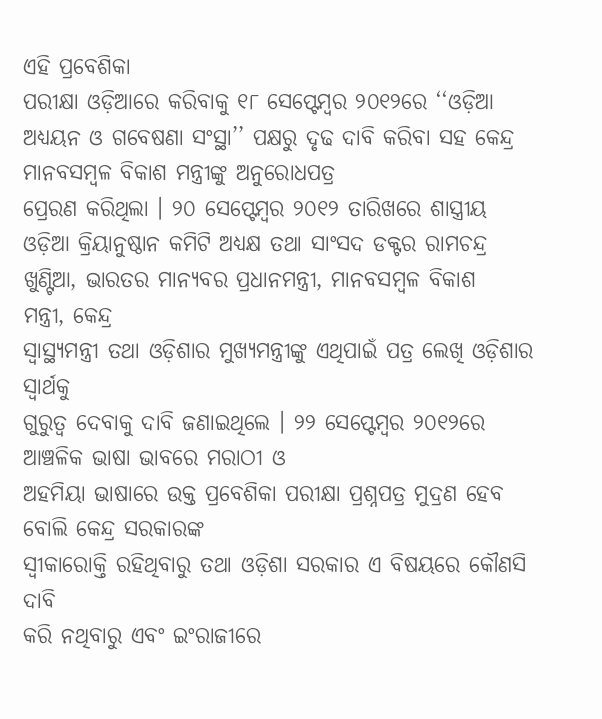ଏହି ପ୍ରବେଶିକା
ପରୀକ୍ଷା ଓଡ଼ିଆରେ କରିବାକୁ ୧୮ ସେପ୍ଟେମ୍ବର ୨୦୧୨ରେ ‘‘ଓଡ଼ିଆ ଅଧ୍ୟୟନ ଓ ଗବେଷଣା ସଂସ୍ଥା’’ ପକ୍ଷରୁ ଦୃଢ ଦାବି କରିବା ସହ କେନ୍ଦ୍ର ମାନବସମ୍ବଳ ବିକାଶ ମନ୍ତ୍ରୀଙ୍କୁ ଅନୁରୋଧପତ୍ର
ପ୍ରେରଣ କରିଥିଲା । ୨୦ ସେପ୍ଟେମ୍ବର ୨୦୧୨ ତାରିଖରେ ଶାସ୍ତ୍ରୀୟ ଓଡ଼ିଆ କ୍ରିୟାନୁଷ୍ଠାନ କମିଟି ଅଧ୍ୟକ୍ଷ ତଥା ସାଂସଦ ଡକ୍ଟର ରାମଚନ୍ଦ୍ର
ଖୁଣ୍ଟିଆ, ଭାରତର ମାନ୍ୟବର ପ୍ରଧାନମନ୍ତ୍ରୀ, ମାନବସମ୍ବଳ ବିକାଶ
ମନ୍ତ୍ରୀ, କେନ୍ଦ୍ର
ସ୍ୱାସ୍ଥ୍ୟମନ୍ତ୍ରୀ ତଥା ଓଡ଼ିଶାର ମୁଖ୍ୟମନ୍ତ୍ରୀଙ୍କୁ ଏଥିପାଇଁ ପତ୍ର ଲେଖି ଓଡ଼ିଶାର ସ୍ୱାର୍ଥକୁ
ଗୁରୁତ୍ୱ ଦେବାକୁ ଦାବି ଜଣାଇଥିଲେ । ୨୨ ସେପ୍ଟେମ୍ବର ୨୦୧୨ରେ ଆଞ୍ଚଳିକ ଭାଷା ଭାବରେ ମରାଠୀ ଓ
ଅହମିୟା ଭାଷାରେ ଉକ୍ତ ପ୍ରବେଶିକା ପରୀକ୍ଷା ପ୍ରଶ୍ନପତ୍ର ମୁଦ୍ରଣ ହେବ ବୋଲି କେନ୍ଦ୍ର ସରକାରଙ୍କ
ସ୍ୱୀକାରୋକ୍ତି ରହିଥିବାରୁ ତଥା ଓଡ଼ିଶା ସରକାର ଏ ବିଷୟରେ କୌଣସି ଦାବି
କରି ନଥିବାରୁ ଏବଂ ଇଂରାଜୀରେ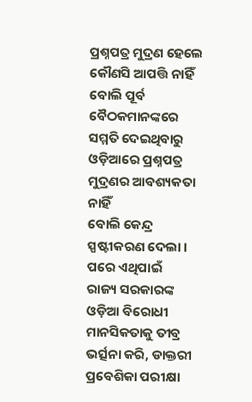ପ୍ରଶ୍ନପତ୍ର ମୁଦ୍ରଣ ହେଲେ କୌଣସି ଆପତ୍ତି ନାହିଁ ବୋଲି ପୂର୍ବ ବୈଠକମାନଙ୍କରେ
ସମ୍ମତି ଦେଇଥିବାରୁ ଓଡ଼ିଆରେ ପ୍ରଶ୍ନପତ୍ର ମୁଦ୍ରଣର ଆବଶ୍ୟକତା ନାହିଁ
ବୋଲି କେନ୍ଦ୍ର ସ୍ପଷ୍ଟୀକରଣ ଦେଲା। ପରେ ଏଥିପାଇଁ
ରାଜ୍ୟ ସରକାରଙ୍କ ଓଡ଼ିଆ ବିରୋଧୀ ମାନସିକତାକୁ ତୀବ୍ର ଭର୍ତ୍ସନା କରି, ଡାକ୍ତରୀ ପ୍ରବେଶିକା ପରୀକ୍ଷା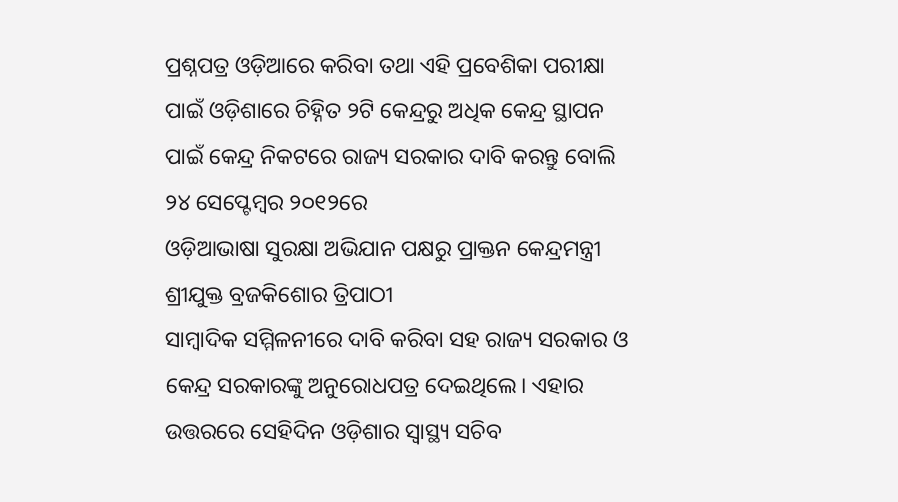ପ୍ରଶ୍ନପତ୍ର ଓଡ଼ିଆରେ କରିବା ତଥା ଏହି ପ୍ରବେଶିକା ପରୀକ୍ଷା ପାଇଁ ଓଡ଼ିଶାରେ ଚିହ୍ନିତ ୨ଟି କେନ୍ଦ୍ରରୁ ଅଧିକ କେନ୍ଦ୍ର ସ୍ଥାପନ ପାଇଁ କେନ୍ଦ୍ର ନିକଟରେ ରାଜ୍ୟ ସରକାର ଦାବି କରନ୍ତୁ ବୋଲି ୨୪ ସେପ୍ଟେମ୍ବର ୨୦୧୨ରେ
ଓଡ଼ିଆଭାଷା ସୁରକ୍ଷା ଅଭିଯାନ ପକ୍ଷରୁ ପ୍ରାକ୍ତନ କେନ୍ଦ୍ରମନ୍ତ୍ରୀ ଶ୍ରୀଯୁକ୍ତ ବ୍ରଜକିଶୋର ତ୍ରିପାଠୀ
ସାମ୍ବାଦିକ ସମ୍ମିଳନୀରେ ଦାବି କରିବା ସହ ରାଜ୍ୟ ସରକାର ଓ କେନ୍ଦ୍ର ସରକାରଙ୍କୁ ଅନୁରୋଧପତ୍ର ଦେଇଥିଲେ। ଏହାର ଉତ୍ତରରେ ସେହିଦିନ ଓଡ଼ିଶାର ସ୍ୱାସ୍ଥ୍ୟ ସଚିବ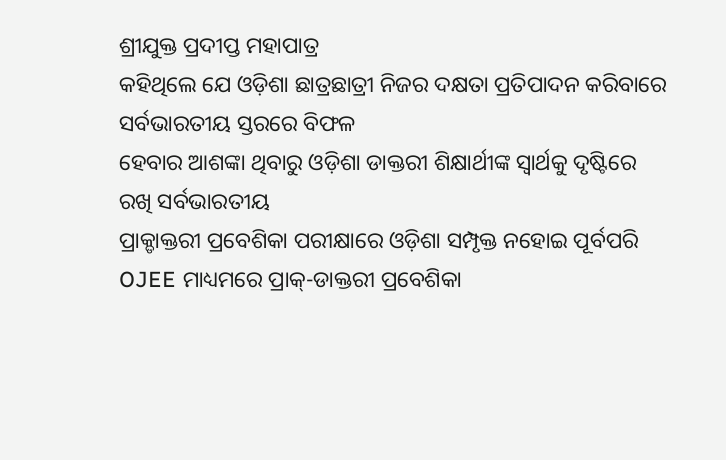ଶ୍ରୀଯୁକ୍ତ ପ୍ରଦୀପ୍ତ ମହାପାତ୍ର
କହିଥିଲେ ଯେ ଓଡ଼ିଶା ଛାତ୍ରଛାତ୍ରୀ ନିଜର ଦକ୍ଷତା ପ୍ରତିପାଦନ କରିବାରେ ସର୍ବଭାରତୀୟ ସ୍ତରରେ ବିଫଳ
ହେବାର ଆଶଙ୍କା ଥିବାରୁ ଓଡ଼ିଶା ଡାକ୍ତରୀ ଶିକ୍ଷାର୍ଥୀଙ୍କ ସ୍ୱାର୍ଥକୁ ଦୃଷ୍ଟିରେ ରଖି ସର୍ବଭାରତୀୟ
ପ୍ରାକ୍ଡାକ୍ତରୀ ପ୍ରବେଶିକା ପରୀକ୍ଷାରେ ଓଡ଼ିଶା ସମ୍ପୃକ୍ତ ନହୋଇ ପୂର୍ବପରି
OJEE ମାଧ୍ୟମରେ ପ୍ରାକ୍-ଡାକ୍ତରୀ ପ୍ରବେଶିକା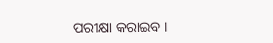ପରୀକ୍ଷା କରାଇବ ।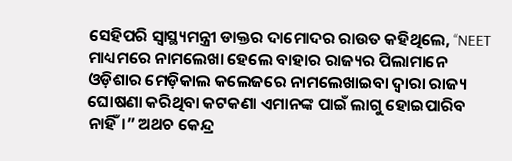ସେହିପରି ସ୍ୱାସ୍ଥ୍ୟମନ୍ତ୍ରୀ ଡାକ୍ତର ଦାମୋଦର ରାଉତ କହିଥିଲେ, ‘‘NEET ମାଧ୍ୟମରେ ନାମଲେଖା ହେଲେ ବାହାର ରାଜ୍ୟର ପିଲାମାନେ ଓଡ଼ିଶାର ମେଡ଼ିକାଲ କଲେଜରେ ନାମଲେଖାଇବା ଦ୍ୱାରା ରାଜ୍ୟ ଘୋଷଣା କରିଥିବା କଟକଣା ଏମାନଙ୍କ ପାଇଁ ଲାଗୁ ହୋଇପାରିବ ନାହିଁ।” ଅଥଚ କେନ୍ଦ୍ର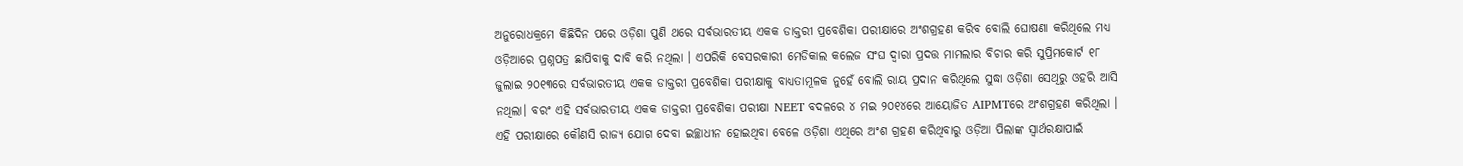ଅନୁରୋଧକ୍ରମେ କିଛିଦିନ ପରେ ଓଡ଼ିଶା ପୁଣି ଥରେ ସର୍ବଭାରତୀୟ ଏକକ ଡାକ୍ତରୀ ପ୍ରବେଶିକା ପରୀକ୍ଷାରେ ଅଂଶଗ୍ରହଣ କରିବ ବୋଲି ଘୋଷଣା କରିଥିଲେ ମଧ୍ୟ ଓଡ଼ିଆରେ ପ୍ରଶ୍ନପତ୍ର ଛାପିବାକୁ ଦାବି କରି ନଥିଲା । ଏପରିକି ବେସରକାରୀ ମେଡିକାଲ କଲେଜ ସଂଘ ଦ୍ୱାରା ପ୍ରଦତ୍ତ ମାମଲାର ବିଚାର କରି ସୁପ୍ରିମକୋର୍ଟ ୧୮ ଜୁଲାଇ ୨୦୧୩ରେ ସର୍ବଭାରତୀୟ ଏକକ ଡାକ୍ତରୀ ପ୍ରବେଶିକା ପରୀକ୍ଷାକୁ ବାଧ୍ୟତାମୂଳକ ନୁହେଁ ବୋଲି ରାୟ ପ୍ରଦାନ କରିଥିଲେ ସୁଦ୍ଧା ଓଡ଼ିଶା ସେଥିରୁ ଓହରି ଆସି ନଥିଲା। ବରଂ ଏହି ସର୍ବଭାରତୀୟ ଏକକ ଡାକ୍ତରୀ ପ୍ରବେଶିକା ପରୀକ୍ଷା NEET ବଦଳରେ ୪ ମଇ ୨୦୧୪ରେ ଆୟୋଜିତ AIPMTରେ ଅଂଶଗ୍ରହଣ କରିଥିଲା । ଏହି ପରୀକ୍ଷାରେ କୌଣସି ରାଜ୍ୟ ଯୋଗ ଦେବା ଇଚ୍ଛାଧୀନ ହୋଇଥିବା ବେଳେ ଓଡ଼ିଶା ଏଥିରେ ଅଂଶ ଗ୍ରହଣ କରିଥିବାରୁ ଓଡ଼ିଆ ପିଲାଙ୍କ ସ୍ୱାର୍ଥରକ୍ଷାପାଇଁ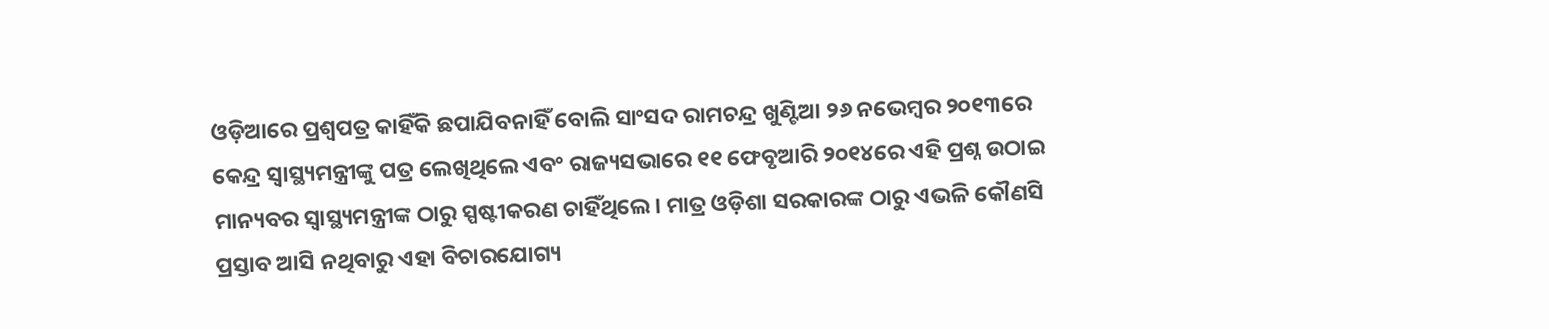ଓଡ଼ିଆରେ ପ୍ରଶ୍ୱପତ୍ର କାହିଁକି ଛପାଯିବନାହିଁ ବୋଲି ସାଂସଦ ରାମଚନ୍ଦ୍ର ଖୁଣ୍ଟିଆ ୨୬ ନଭେମ୍ବର ୨୦୧୩ରେ କେନ୍ଦ୍ର ସ୍ୱାସ୍ଥ୍ୟମନ୍ତ୍ରୀଙ୍କୁ ପତ୍ର ଲେଖିଥିଲେ ଏବଂ ରାଜ୍ୟସଭାରେ ୧୧ ଫେବୃଆରି ୨୦୧୪ରେ ଏହି ପ୍ରଶ୍ନ ଉଠାଇ ମାନ୍ୟବର ସ୍ୱାସ୍ଥ୍ୟମନ୍ତ୍ରୀଙ୍କ ଠାରୁ ସ୍ପଷ୍ଟୀକରଣ ଚାହିଁଥିଲେ। ମାତ୍ର ଓଡ଼ିଶା ସରକାରଙ୍କ ଠାରୁ ଏଭଳି କୌଣସି ପ୍ରସ୍ତାବ ଆସି ନଥିବାରୁ ଏହା ବିଚାରଯୋଗ୍ୟ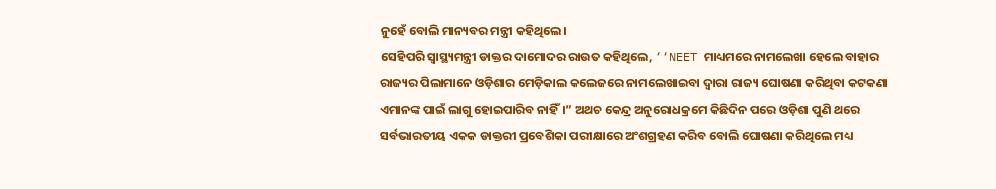ନୁହେଁ ବୋଲି ମାନ୍ୟବର ମନ୍ତ୍ରୀ କହିଥିଲେ।
ସେହିପରି ସ୍ୱାସ୍ଥ୍ୟମନ୍ତ୍ରୀ ଡାକ୍ତର ଦାମୋଦର ରାଉତ କହିଥିଲେ, ‘‘NEET ମାଧ୍ୟମରେ ନାମଲେଖା ହେଲେ ବାହାର ରାଜ୍ୟର ପିଲାମାନେ ଓଡ଼ିଶାର ମେଡ଼ିକାଲ କଲେଜରେ ନାମଲେଖାଇବା ଦ୍ୱାରା ରାଜ୍ୟ ଘୋଷଣା କରିଥିବା କଟକଣା ଏମାନଙ୍କ ପାଇଁ ଲାଗୁ ହୋଇପାରିବ ନାହିଁ।” ଅଥଚ କେନ୍ଦ୍ର ଅନୁରୋଧକ୍ରମେ କିଛିଦିନ ପରେ ଓଡ଼ିଶା ପୁଣି ଥରେ ସର୍ବଭାରତୀୟ ଏକକ ଡାକ୍ତରୀ ପ୍ରବେଶିକା ପରୀକ୍ଷାରେ ଅଂଶଗ୍ରହଣ କରିବ ବୋଲି ଘୋଷଣା କରିଥିଲେ ମଧ୍ୟ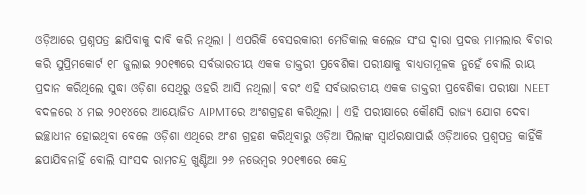ଓଡ଼ିଆରେ ପ୍ରଶ୍ନପତ୍ର ଛାପିବାକୁ ଦାବି କରି ନଥିଲା । ଏପରିକି ବେସରକାରୀ ମେଡିକାଲ କଲେଜ ସଂଘ ଦ୍ୱାରା ପ୍ରଦତ୍ତ ମାମଲାର ବିଚାର କରି ସୁପ୍ରିମକୋର୍ଟ ୧୮ ଜୁଲାଇ ୨୦୧୩ରେ ସର୍ବଭାରତୀୟ ଏକକ ଡାକ୍ତରୀ ପ୍ରବେଶିକା ପରୀକ୍ଷାକୁ ବାଧ୍ୟତାମୂଳକ ନୁହେଁ ବୋଲି ରାୟ ପ୍ରଦାନ କରିଥିଲେ ସୁଦ୍ଧା ଓଡ଼ିଶା ସେଥିରୁ ଓହରି ଆସି ନଥିଲା। ବରଂ ଏହି ସର୍ବଭାରତୀୟ ଏକକ ଡାକ୍ତରୀ ପ୍ରବେଶିକା ପରୀକ୍ଷା NEET ବଦଳରେ ୪ ମଇ ୨୦୧୪ରେ ଆୟୋଜିତ AIPMTରେ ଅଂଶଗ୍ରହଣ କରିଥିଲା । ଏହି ପରୀକ୍ଷାରେ କୌଣସି ରାଜ୍ୟ ଯୋଗ ଦେବା ଇଚ୍ଛାଧୀନ ହୋଇଥିବା ବେଳେ ଓଡ଼ିଶା ଏଥିରେ ଅଂଶ ଗ୍ରହଣ କରିଥିବାରୁ ଓଡ଼ିଆ ପିଲାଙ୍କ ସ୍ୱାର୍ଥରକ୍ଷାପାଇଁ ଓଡ଼ିଆରେ ପ୍ରଶ୍ୱପତ୍ର କାହିଁକି ଛପାଯିବନାହିଁ ବୋଲି ସାଂସଦ ରାମଚନ୍ଦ୍ର ଖୁଣ୍ଟିଆ ୨୬ ନଭେମ୍ବର ୨୦୧୩ରେ କେନ୍ଦ୍ର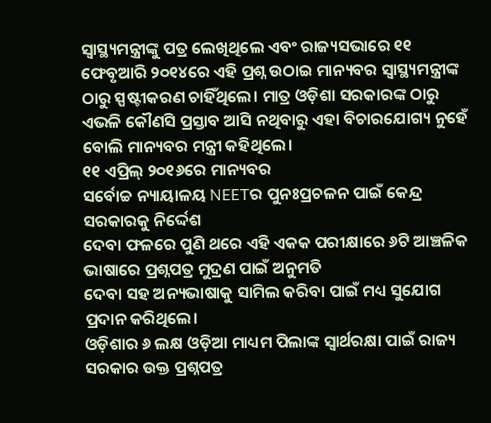ସ୍ୱାସ୍ଥ୍ୟମନ୍ତ୍ରୀଙ୍କୁ ପତ୍ର ଲେଖିଥିଲେ ଏବଂ ରାଜ୍ୟସଭାରେ ୧୧ ଫେବୃଆରି ୨୦୧୪ରେ ଏହି ପ୍ରଶ୍ନ ଉଠାଇ ମାନ୍ୟବର ସ୍ୱାସ୍ଥ୍ୟମନ୍ତ୍ରୀଙ୍କ ଠାରୁ ସ୍ପଷ୍ଟୀକରଣ ଚାହିଁଥିଲେ। ମାତ୍ର ଓଡ଼ିଶା ସରକାରଙ୍କ ଠାରୁ ଏଭଳି କୌଣସି ପ୍ରସ୍ତାବ ଆସି ନଥିବାରୁ ଏହା ବିଚାରଯୋଗ୍ୟ ନୁହେଁ ବୋଲି ମାନ୍ୟବର ମନ୍ତ୍ରୀ କହିଥିଲେ।
୧୧ ଏପ୍ରିଲ୍ ୨୦୧୬ରେ ମାନ୍ୟବର
ସର୍ବୋଚ୍ଚ ନ୍ୟାୟାଳୟ NEETର ପୁନଃପ୍ରଚଳନ ପାଇଁ କେନ୍ଦ୍ର ସରକାରକୁ ନିର୍ଦ୍ଦେଶ
ଦେବା ଫଳରେ ପୁଣି ଥରେ ଏହି ଏକକ ପରୀକ୍ଷାରେ ୬ଟି ଆଞ୍ଚଳିକ ଭାଷାରେ ପ୍ରଶ୍ନପତ୍ର ମୁଦ୍ରଣ ପାଇଁ ଅନୁମତି
ଦେବା ସହ ଅନ୍ୟଭାଷାକୁ ସାମିଲ କରିବା ପାଇଁ ମଧ୍ୟ ସୁଯୋଗ ପ୍ରଦାନ କରିଥିଲେ।
ଓଡ଼ିଶାର ୬ ଲକ୍ଷ ଓଡ଼ିଆ ମାଧ୍ୟମ ପିଲାଙ୍କ ସ୍ୱାର୍ଥରକ୍ଷା ପାଇଁ ରାଜ୍ୟ ସରକାର ଉକ୍ତ ପ୍ରଶ୍ନପତ୍ର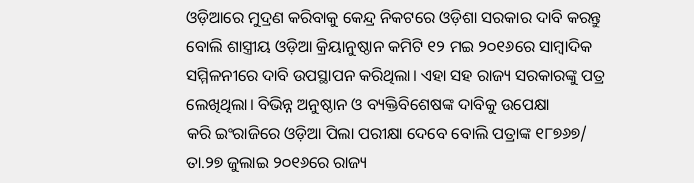ଓଡ଼ିଆରେ ମୁଦ୍ରଣ କରିବାକୁ କେନ୍ଦ୍ର ନିକଟରେ ଓଡ଼ିଶା ସରକାର ଦାବି କରନ୍ତୁ
ବୋଲି ଶାସ୍ତ୍ରୀୟ ଓଡ଼ିଆ କ୍ରିୟାନୁଷ୍ଠାନ କମିଟି ୧୨ ମଇ ୨୦୧୬ରେ ସାମ୍ବାଦିକ
ସମ୍ମିଳନୀରେ ଦାବି ଉପସ୍ଥାପନ କରିଥିଲା। ଏହା ସହ ରାଜ୍ୟ ସରକାରଙ୍କୁ ପତ୍ର
ଲେଖିଥିଲା। ବିଭିନ୍ନ ଅନୁଷ୍ଠାନ ଓ ବ୍ୟକ୍ତିବିଶେଷଙ୍କ ଦାବିକୁ ଉପେକ୍ଷା
କରି ଇଂରାଜିରେ ଓଡ଼ିଆ ପିଲା ପରୀକ୍ଷା ଦେବେ ବୋଲି ପତ୍ରାଙ୍କ ୧୮୭୬୭/ ତା.୨୭ ଜୁଲାଇ ୨୦୧୬ରେ ରାଜ୍ୟ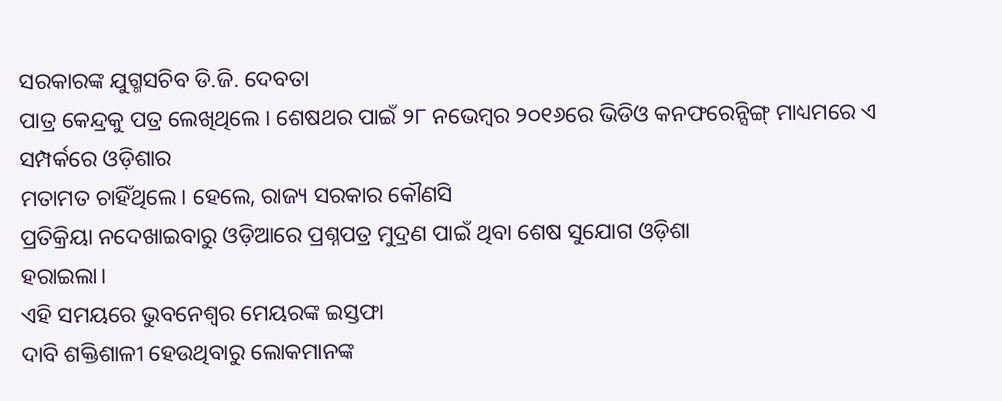ସରକାରଙ୍କ ଯୁଗ୍ମସଚିବ ଡି.ଜି. ଦେବତା
ପାତ୍ର କେନ୍ଦ୍ରକୁ ପତ୍ର ଲେଖିଥିଲେ । ଶେଷଥର ପାଇଁ ୨୮ ନଭେମ୍ବର ୨୦୧୬ରେ ଭିଡିଓ କନଫରେନ୍ସିଙ୍ଗ୍ ମାଧ୍ୟମରେ ଏ ସମ୍ପର୍କରେ ଓଡ଼ିଶାର
ମତାମତ ଚାହିଁଥିଲେ। ହେଲେ, ରାଜ୍ୟ ସରକାର କୌଣସି
ପ୍ରତିକ୍ରିୟା ନଦେଖାଇବାରୁ ଓଡ଼ିଆରେ ପ୍ରଶ୍ନପତ୍ର ମୁଦ୍ରଣ ପାଇଁ ଥିବା ଶେଷ ସୁଯୋଗ ଓଡ଼ିଶା
ହରାଇଲା।
ଏହି ସମୟରେ ଭୁବନେଶ୍ୱର ମେୟରଙ୍କ ଇସ୍ତଫା
ଦାବି ଶକ୍ତିଶାଳୀ ହେଉଥିବାରୁ ଲୋକମାନଙ୍କ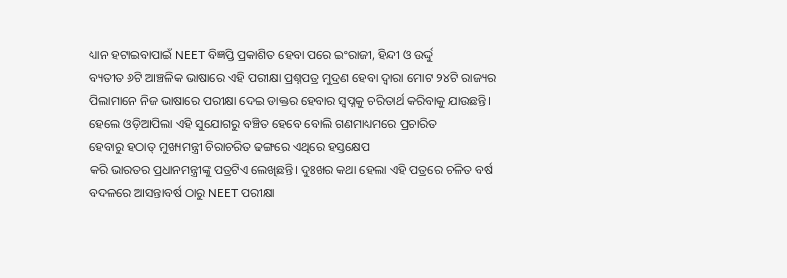ଧ୍ୟାନ ହଟାଇବାପାଇଁ NEET ବିଜ୍ଞପ୍ତି ପ୍ରକାଶିତ ହେବା ପରେ ଇଂରାଜୀ, ହିନ୍ଦୀ ଓ ଉର୍ଦ୍ଦୁ
ବ୍ୟତୀତ ୬ଟି ଆଞ୍ଚଳିକ ଭାଷାରେ ଏହି ପରୀକ୍ଷା ପ୍ରଶ୍ନପତ୍ର ମୁଦ୍ରଣ ହେବା ଦ୍ୱାରା ମୋଟ ୨୪ଟି ରାଜ୍ୟର
ପିଲାମାନେ ନିଜ ଭାଷାରେ ପରୀକ୍ଷା ଦେଇ ଡାକ୍ତର ହେବାର ସ୍ୱପ୍ନକୁ ଚରିତାର୍ଥ କରିବାକୁ ଯାଉଛନ୍ତି। ହେଲେ ଓଡ଼ିଆପିଲା ଏହି ସୁଯୋଗରୁ ବଞ୍ଚିତ ହେବେ ବୋଲି ଗଣମାଧ୍ୟମରେ ପ୍ରଚାରିତ
ହେବାରୁ ହଠାତ୍ ମୁଖ୍ୟମନ୍ତ୍ରୀ ଚିରାଚରିତ ଢଙ୍ଗରେ ଏଥିରେ ହସ୍ତକ୍ଷେପ
କରି ଭାରତର ପ୍ରଧାନମନ୍ତ୍ରୀଙ୍କୁ ପତ୍ରଟିଏ ଲେଖିଛନ୍ତି। ଦୁଃଖର କଥା ହେଲା ଏହି ପତ୍ରରେ ଚଳିତ ବର୍ଷ ବଦଳରେ ଆସନ୍ତାବର୍ଷ ଠାରୁ NEET ପରୀକ୍ଷା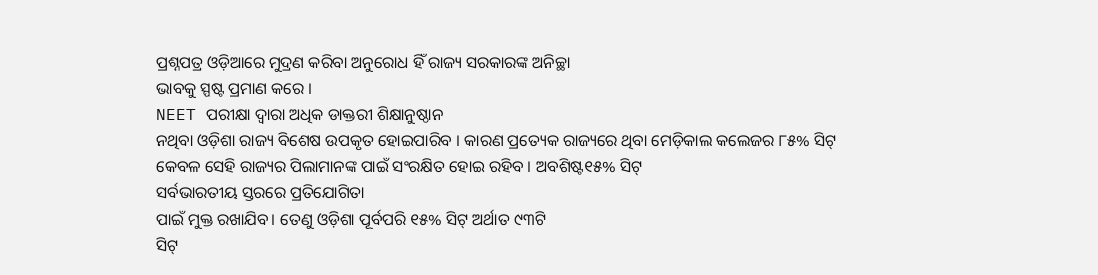ପ୍ରଶ୍ନପତ୍ର ଓଡ଼ିଆରେ ମୁଦ୍ରଣ କରିବା ଅନୁରୋଧ ହିଁ ରାଜ୍ୟ ସରକାରଙ୍କ ଅନିଚ୍ଛା
ଭାବକୁ ସ୍ପଷ୍ଟ ପ୍ରମାଣ କରେ ।
NEET ପରୀକ୍ଷା ଦ୍ୱାରା ଅଧିକ ଡାକ୍ତରୀ ଶିକ୍ଷାନୁଷ୍ଠାନ
ନଥିବା ଓଡ଼ିଶା ରାଜ୍ୟ ବିଶେଷ ଉପକୃତ ହୋଇପାରିବ । କାରଣ ପ୍ରତ୍ୟେକ ରାଜ୍ୟରେ ଥିବା ମେଡ଼ିକାଲ କଲେଜର ୮୫% ସିଟ୍ କେବଳ ସେହି ରାଜ୍ୟର ପିଲାମାନଙ୍କ ପାଇଁ ସଂରକ୍ଷିତ ହୋଇ ରହିବ । ଅବଶିଷ୍ଟ୧୫% ସିଟ୍
ସର୍ବଭାରତୀୟ ସ୍ତରରେ ପ୍ରତିଯୋଗିତା
ପାଇଁ ମୁକ୍ତ ରଖାଯିବ। ତେଣୁ ଓଡ଼ିଶା ପୂର୍ବପରି ୧୫% ସିଟ୍ ଅର୍ଥାତ ୯୩ଟି
ସିଟ୍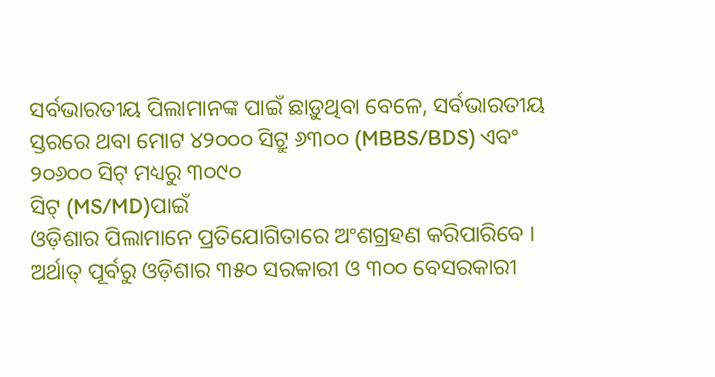ସର୍ବଭାରତୀୟ ପିଲାମାନଙ୍କ ପାଇଁ ଛାଡ଼ୁଥିବା ବେଳେ, ସର୍ବଭାରତୀୟ ସ୍ତରରେ ଥବା ମୋଟ ୪୨୦୦୦ ସିଟ୍ରୁ ୬୩୦୦ (MBBS/BDS) ଏବଂ ୨୦୬୦୦ ସିଟ୍ ମଧ୍ୟରୁ ୩୦୯୦
ସିଟ୍ (MS/MD)ପାଇଁ
ଓଡ଼ିଶାର ପିଲାମାନେ ପ୍ରତିଯୋଗିତାରେ ଅଂଶଗ୍ରହଣ କରିପାରିବେ । ଅର୍ଥାତ୍ ପୂର୍ବରୁ ଓଡ଼ିଶାର ୩୫୦ ସରକାରୀ ଓ ୩୦୦ ବେସରକାରୀ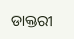ଡାକ୍ତରୀ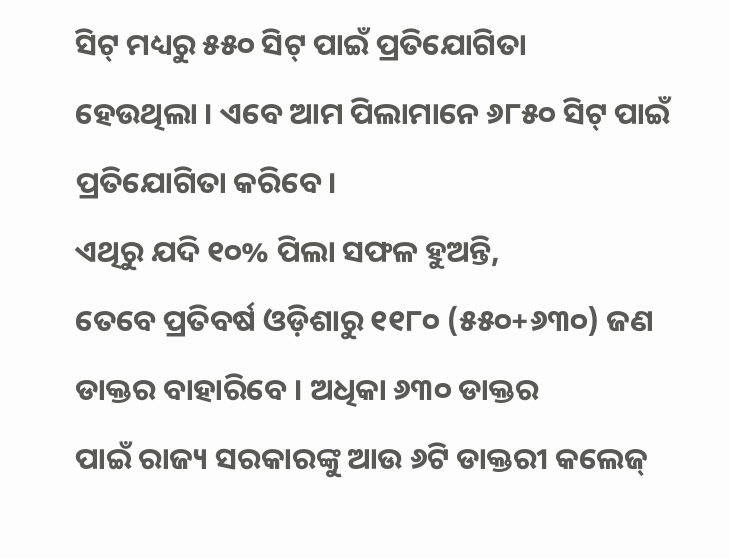ସିଟ୍ ମଧ୍ୟରୁ ୫୫୦ ସିଟ୍ ପାଇଁ ପ୍ରତିଯୋଗିତା
ହେଉଥିଲା । ଏବେ ଆମ ପିଲାମାନେ ୬୮୫୦ ସିଟ୍ ପାଇଁ ପ୍ରତିଯୋଗିତା କରିବେ।
ଏଥିରୁ ଯଦି ୧୦% ପିଲା ସଫଳ ହୁଅନ୍ତି,
ତେବେ ପ୍ରତିବର୍ଷ ଓଡ଼ିଶାରୁ ୧୧୮୦ (୫୫୦+୬୩୦) ଜଣ ଡାକ୍ତର ବାହାରିବେ । ଅଧିକା ୬୩୦ ଡାକ୍ତର
ପାଇଁ ରାଜ୍ୟ ସରକାରଙ୍କୁ ଆଉ ୬ଟି ଡାକ୍ତରୀ କଲେଜ୍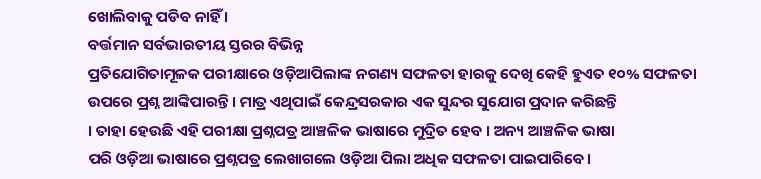ଖୋଲିବାକୁ ପଡିବ ନାହିଁ ।
ବର୍ତ୍ତମାନ ସର୍ବଭାରତୀୟ ସ୍ତରର ବିଭିନ୍ନ
ପ୍ରତିଯୋଗିତାମୂଳକ ପରୀକ୍ଷାରେ ଓଡ଼ିଆପିଲାଙ୍କ ନଗଣ୍ୟ ସଫଳତା ହାରକୁ ଦେଖି କେହି ହୁଏତ ୧୦% ସଫଳତା
ଉପରେ ପ୍ରଶ୍ନ ଆଙ୍କିପାରନ୍ତି । ମାତ୍ର ଏଥିପାଇଁ କେନ୍ଦ୍ରସରକାର ଏକ ସୁନ୍ଦର ସୁଯୋଗ ପ୍ରଦାନ କରିଛନ୍ତି
। ତାହା ହେଉଛି ଏହି ପରୀକ୍ଷା ପ୍ରଶ୍ନପତ୍ର ଆଞ୍ଚଳିକ ଭାଷାରେ ମୁଦ୍ରିତ ହେବ । ଅନ୍ୟ ଆଞ୍ଚଳିକ ଭାଷା
ପରି ଓଡ଼ିଆ ଭାଷାରେ ପ୍ରଶ୍ନପତ୍ର ଲେଖାଗଲେ ଓଡ଼ିଆ ପିଲା ଅଧିକ ସଫଳତା ପାଇପାରିବେ।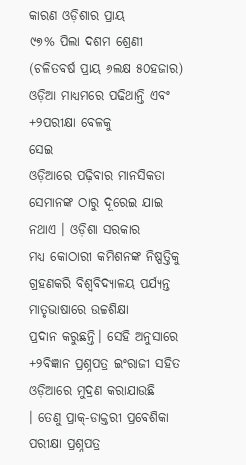କାରଣ ଓଡ଼ିଶାର ପ୍ରାୟ
୯୭% ପିଲା ଦଶମ ଶ୍ରେଣୀ (ଚଳିତବର୍ଷ ପ୍ରାୟ ୬ଲକ୍ଷ ୫୦ହଜାର) ଓଡ଼ିଆ ମାଧ୍ୟମରେ ପଢିଥାନ୍ତି ଏବଂ +୨ପରୀକ୍ଷା ବେଳକୁ
ସେଇ
ଓଡ଼ିଆରେ ପଢ଼ିବାର ମାନସିକତା ସେମାନଙ୍କ ଠାରୁ ଦୂରେଇ ଯାଇ ନଥାଏ । ଓଡ଼ିଶା ସରକାର
ମଧ୍ୟ କୋଠାରୀ କମିଶନଙ୍କ ନିଷ୍ପତ୍ତିକୁ ଗ୍ରହଣକରି ବିଶ୍ୱବିଦ୍ୟାଳୟ ପର୍ଯ୍ୟନ୍ତ ମାତୃଭାଷାରେ ଉଚ୍ଚଶିକ୍ଷା
ପ୍ରଦାନ କରୁଛନ୍ତି। ସେହି ଅନୁସାରେ +୨ବିଜ୍ଞାନ ପ୍ରଶ୍ନପତ୍ର ଇଂରାଜୀ ସହିତ ଓଡ଼ିଆରେ ମୁଦ୍ରଣ କରାଯାଉଛି
। ତେଣୁ ପ୍ରାକ୍-ଡାକ୍ତରୀ ପ୍ରବେଶିକା ପରୀକ୍ଷା ପ୍ରଶ୍ନପତ୍ର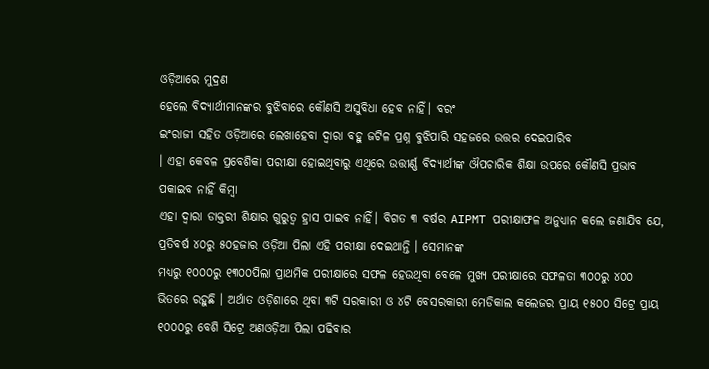ଓଡ଼ିଆରେ ମୁଦ୍ରଣ
ହେଲେ ବିଦ୍ୟାର୍ଥୀମାନଙ୍କର ବୁଝିବାରେ କୌଣସି ଅସୁବିଧା ହେବ ନାହିଁ। ବରଂ
ଇଂରାଜୀ ସହିତ ଓଡ଼ିଆରେ ଲେଖାହେବା ଦ୍ୱାରା ବହୁ ଜଟିଳ ପ୍ରଶ୍ନ ବୁଝିପାରି ସହଜରେ ଉତ୍ତର ଦେଇପାରିବ
। ଏହା କେବଳ ପ୍ରବେଶିକା ପରୀକ୍ଷା ହୋଇଥିବାରୁ ଏଥିରେ ଉତ୍ତୀର୍ଣ୍ଣ ବିଦ୍ୟାର୍ଥୀଙ୍କ ଔପଚାରିକ ଶିକ୍ଷା ଉପରେ କୌଣସି ପ୍ରଭାବ ପକାଇବ ନାହିଁ କିମ୍ବା
ଏହା ଦ୍ୱାରା ଡାକ୍ତରୀ ଶିକ୍ଷାର ଗୁରୁତ୍ୱ ହ୍ରାସ ପାଇବ ନାହିଁ। ବିଗତ ୩ ବର୍ଷର AIPMT ପରୀକ୍ଷାଫଳ ଅନୁଧ୍ୟାନ କଲେ ଜଣାଯିବ ଯେ, ପ୍ରତିବର୍ଷ ୪୦ରୁ ୫୦ହଜାର ଓଡ଼ିଆ ପିଲା ଏହି ପରୀକ୍ଷା ଦେଇଥାନ୍ତି । ସେମାନଙ୍କ
ମଧ୍ୟରୁ ୧୦୦୦ରୁ ୧୩୦୦ପିଲା ପ୍ରାଥମିକ ପରୀକ୍ଷାରେ ସଫଳ ହେଉଥିବା ବେଳେ ମୁଖ୍ୟ ପରୀକ୍ଷାରେ ସଫଳତା ୩୦୦ରୁ ୪୦୦ ଭିତରେ ରହୁଛି । ଅର୍ଥାତ ଓଡ଼ିଶାରେ ଥିବା ୩ଟି ସରକାରୀ ଓ ୪ଟି ବେସରକାରୀ ମେଡିକାଲ କଲେଜର ପ୍ରାୟ ୧୫୦୦ ସିଟ୍ରେ ପ୍ରାୟ
୧୦୦୦ରୁ ବେଶି ସିଟ୍ରେ ଅଣଓଡ଼ିଆ ପିଲା ପଢିବାର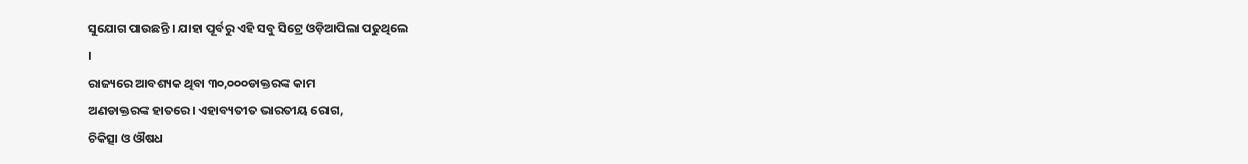ସୁଯୋଗ ପାଉଛନ୍ତି । ଯାହା ପୂର୍ବରୁ ଏହି ସବୁ ସିଟ୍ରେ ଓଡ଼ିଆପିଲା ପଢୁଥିଲେ
।
ରାଜ୍ୟରେ ଆବଶ୍ୟକ ଥିବା ୩୦,୦୦୦ଡାକ୍ତରଙ୍କ କାମ
ଅଣଡାକ୍ତରଙ୍କ ହାତରେ। ଏହାବ୍ୟତୀତ ଭାରତୀୟ ରୋଗ,
ଚିକିତ୍ସା ଓ ଔଷଧ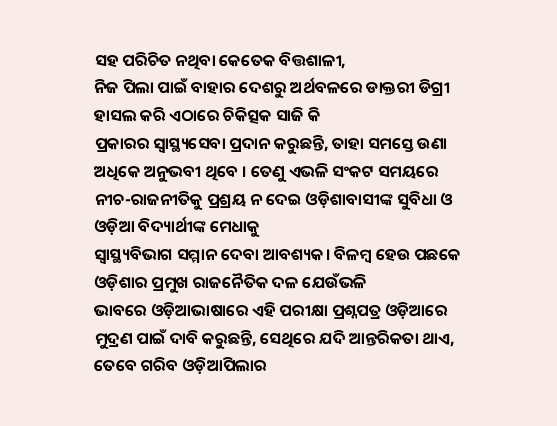ସହ ପରିଚିତ ନଥିବା କେତେକ ବିତ୍ତଶାଳୀ,
ନିଜ ପିଲା ପାଇଁ ବାହାର ଦେଶରୁ ଅର୍ଥବଳରେ ଡାକ୍ତରୀ ଡିଗ୍ରୀ ହାସଲ କରି ଏଠାରେ ଚିକିତ୍ସକ ସାଜି କି
ପ୍ରକାରର ସ୍ୱାସ୍ଥ୍ୟସେବା ପ୍ରଦାନ କରୁଛନ୍ତି, ତାହା ସମସ୍ତେ ଉଣା ଅଧିକେ ଅନୁଭବୀ ଥିବେ । ତେଣୁ ଏଭଳି ସଂକଟ ସମୟରେ ନୀଚ-ରାଜନୀତିକୁ ପ୍ରଶ୍ରୟ ନ ଦେଇ ଓଡ଼ିଶାବାସୀଙ୍କ ସୁବିଧା ଓ ଓଡ଼ିଆ ବିଦ୍ୟାର୍ଥୀଙ୍କ ମେଧାକୁ
ସ୍ୱାସ୍ଥ୍ୟବିଭାଗ ସମ୍ମାନ ଦେବା ଆବଶ୍ୟକ। ବିଳମ୍ବ ହେଉ ପଛକେ ଓଡ଼ିଶାର ପ୍ରମୁଖ ରାଜନୈତିକ ଦଳ ଯେଉଁଭଳି
ଭାବରେ ଓଡ଼ିଆଭାଷାରେ ଏହି ପରୀକ୍ଷା ପ୍ରଶ୍ନପତ୍ର ଓଡ଼ିଆରେ ମୁଦ୍ରଣ ପାଇଁ ଦାବି କରୁଛନ୍ତି, ସେଥିରେ ଯଦି ଆନ୍ତରିକତା ଥାଏ, ତେବେ ଗରିବ ଓଡ଼ିଆପିଲାର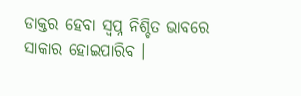ଡାକ୍ତର ହେବା ସ୍ୱପ୍ନ ନିଶ୍ଚିତ ଭାବରେ ସାକାର ହୋଇପାରିବ ।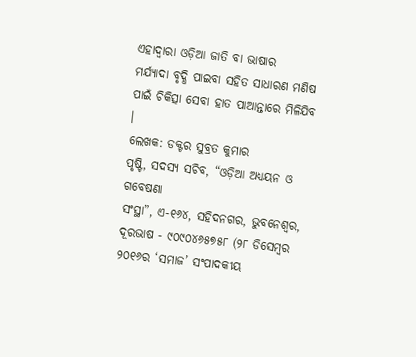ଏହାଦ୍ୱାରା ଓଡ଼ିଆ ଜାତି ବା ଭାଷାର
ମର୍ଯ୍ୟାଦା ବୃଦ୍ଧି ପାଇବା ସହିତ ସାଧାରଣ ମଣିଷ ପାଇଁ ଚିକିତ୍ସା ସେବା ହାତ ପାଆନ୍ତାରେ ମିଳିଯିବ
।
ଲେଖକ: ଡକ୍ଟର ସୁବ୍ରତ କୁମାର
ପୃଷ୍ଟି, ସଦସ୍ୟ ସଚିବ, “ଓଡ଼ିଆ ଅଧ୍ୟୟନ ଓ ଗବେଷଣା
ସଂସ୍ଥା”, ଏ-୧୬୪, ସହିଦନଗର, ଭୁବନେଶ୍ୱର, ଦୂରଭାଷ - ୯୦୯୦୪୬୫୭୫୮ (୨୮ ଡିସେମ୍ବର ୨୦୧୬ର ‘ସମାଜ’ ସଂପାଦକୀୟ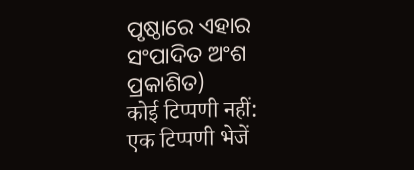ପୃଷ୍ଠାରେ ଏହାର ସଂପାଦିତ ଅଂଶ ପ୍ରକାଶିତ)
कोई टिप्पणी नहीं:
एक टिप्पणी भेजें